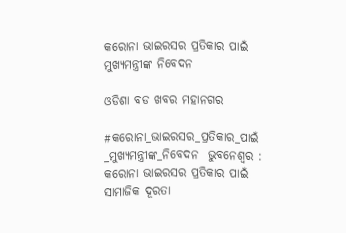କରୋନା ଭାଇରସର ପ୍ରତିକାର ପାଇଁ  ମୁଖ୍ୟମନ୍ତ୍ରୀଙ୍କ ନିବେଦନ

ଓଡିଶା ବଡ ଖବର ମହାନଗର

#କରୋନା_ଭାଇରସର_ପ୍ରତିକାର_ପାଇଁ _ମୁଖ୍ୟମନ୍ତ୍ରୀଙ୍କ_ନିବେଦନ  ଭୁବନେଶ୍ୱର : କରୋନା ଭାଇରସର ପ୍ରତିକାର ପାଇଁ ସାମାଜିକ ଦୂରତା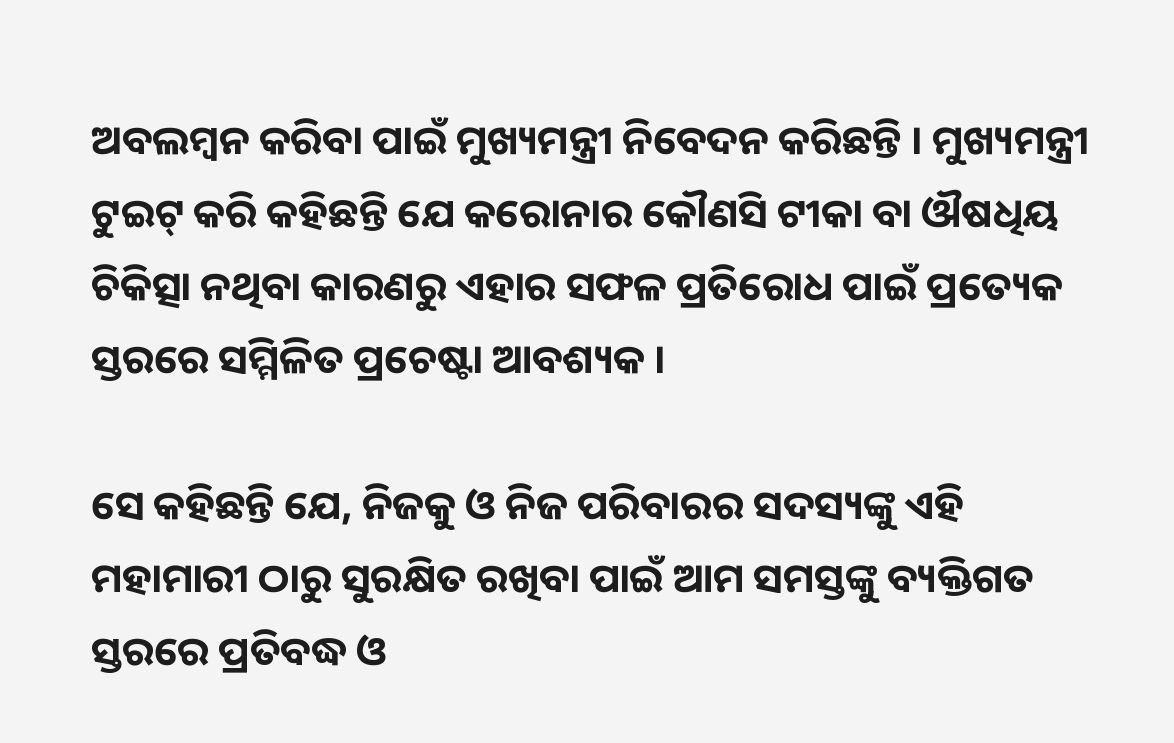ଅବଲମ୍ବନ କରିବା ପାଇଁ ମୁଖ୍ୟମନ୍ତ୍ରୀ ନିବେଦନ କରିଛନ୍ତି । ମୁଖ୍ୟମନ୍ତ୍ରୀ ଟୁଇଟ୍ କରି କହିଛନ୍ତି ଯେ କରୋନାର କୌଣସି ଟୀକା ବା ଔଷଧିୟ ଚିକିତ୍ସା ନଥିବା କାରଣରୁ ଏହାର ସଫଳ ପ୍ରତିରୋଧ ପାଇଁ ପ୍ରତ୍ୟେକ ସ୍ତରରେ ସମ୍ମିଳିତ ପ୍ରଚେଷ୍ଟା ଆବଶ୍ୟକ ।

ସେ କହିଛନ୍ତି ଯେ, ନିଜକୁ ଓ ନିଜ ପରିବାରର ସଦସ୍ୟଙ୍କୁ ଏହି ମହାମାରୀ ଠାରୁ ସୁରକ୍ଷିତ ରଖିବା ପାଇଁ ଆମ ସମସ୍ତଙ୍କୁ ବ୍ୟକ୍ତିଗତ ସ୍ତରରେ ପ୍ରତିବଦ୍ଧ ଓ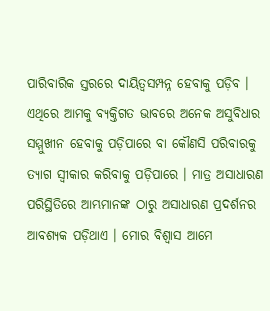ପାରିବାରିକ ସ୍ତରରେ ଦାୟିତ୍ୱସମ୍ପନ୍ନ ହେବାକୁ ପଡ଼ିବ । ଏଥିରେ ଆମକୁ ବ୍ୟକ୍ତିଗତ ଭାବରେ ଅନେକ ଅସୁବିଧାର ସମ୍ମୁଖୀନ ହେବାକୁ ପଡ଼ିପାରେ ବା କୌଣସି ପରିବାରକୁ ତ୍ୟାଗ ସ୍ୱୀକାର କରିବାକୁ ପଡ଼ିପାରେ । ମାତ୍ର ଅସାଧାରଣ ପରିସ୍ଥିତିରେ ଆମ୍ଭମାନଙ୍କ ଠାରୁ ଅସାଧାରଣ ପ୍ରଦର୍ଶନର ଆବଶ୍ୟକ ପଡ଼ିଥାଏ । ମୋର ବିଶ୍ୱାସ ଆମେ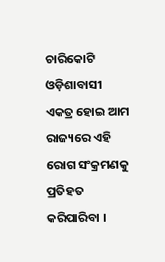ଚାରିକୋଟି ଓଡ଼ିଶାବାସୀ ଏକତ୍ର ହୋଇ ଆମ ରାଜ୍ୟରେ ଏହି ରୋଗ ସଂକ୍ରମଣକୁ ପ୍ରତିହତ କରିପାରିବା ।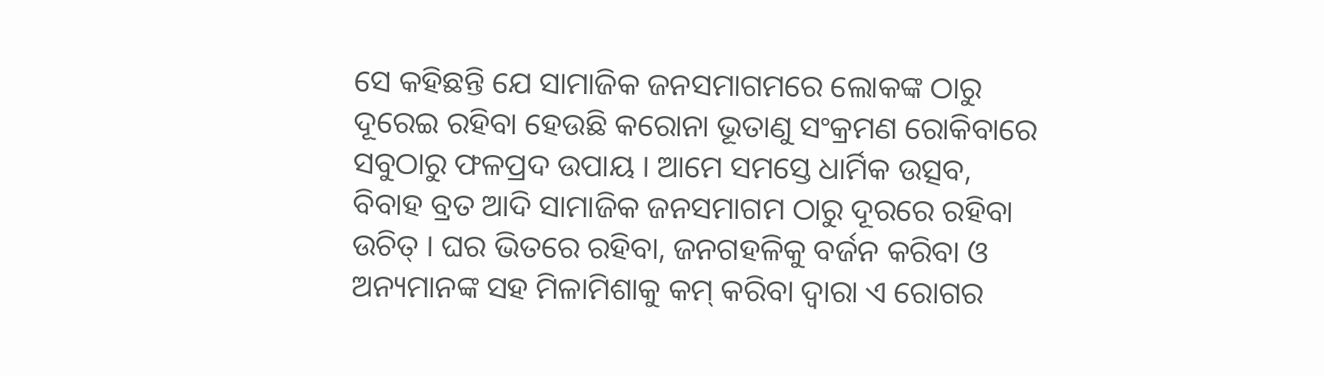ସେ କହିଛନ୍ତି ଯେ ସାମାଜିକ ଜନସମାଗମରେ ଲୋକଙ୍କ ଠାରୁ ଦୂରେଇ ରହିବା ହେଉଛି କରୋନା ଭୂତାଣୁ ସଂକ୍ରମଣ ରୋକିବାରେ ସବୁଠାରୁ ଫଳପ୍ରଦ ଉପାୟ । ଆମେ ସମସ୍ତେ ଧାର୍ମିକ ଉତ୍ସବ, ବିବାହ ବ୍ରତ ଆଦି ସାମାଜିକ ଜନସମାଗମ ଠାରୁ ଦୂରରେ ରହିବା ଉଚିତ୍ । ଘର ଭିତରେ ରହିବା, ଜନଗହଳିକୁ ବର୍ଜନ କରିବା ଓ ଅନ୍ୟମାନଙ୍କ ସହ ମିଳାମିଶାକୁ କମ୍ କରିବା ଦ୍ୱାରା ଏ ରୋଗର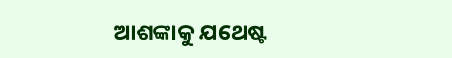ଆଶଙ୍କାକୁ ଯଥେଷ୍ଟ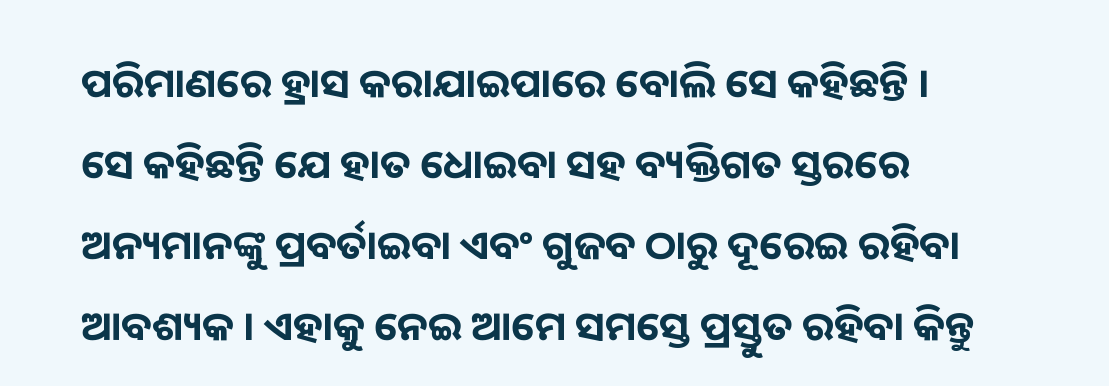ପରିମାଣରେ ହ୍ରାସ କରାଯାଇପାରେ ବୋଲି ସେ କହିଛନ୍ତି ।
ସେ କହିଛନ୍ତି ଯେ ହାତ ଧୋଇବା ସହ ବ୍ୟକ୍ତିଗତ ସ୍ତରରେ ଅନ୍ୟମାନଙ୍କୁ ପ୍ରବର୍ତାଇବା ଏବଂ ଗୁଜବ ଠାରୁ ଦୂରେଇ ରହିବା ଆବଶ୍ୟକ । ଏହାକୁ ନେଇ ଆମେ ସମସ୍ତେ ପ୍ରସ୍ତୁତ ରହିବା କିନ୍ତୁ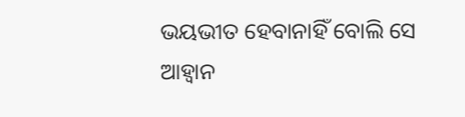ଭୟଭୀତ ହେବାନାହିଁ ବୋଲି ସେ ଆହ୍ୱାନ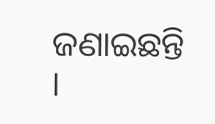ଜଣାଇଛନ୍ତି ।